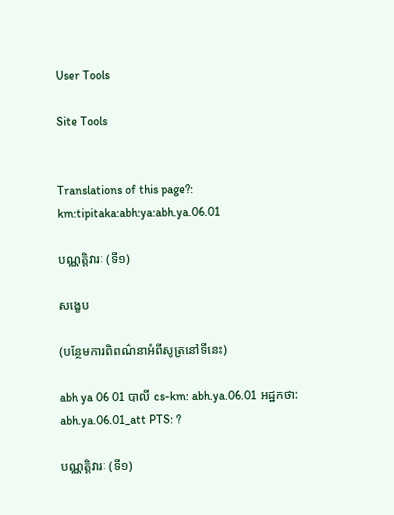User Tools

Site Tools


Translations of this page?:
km:tipitaka:abh:ya:abh.ya.06.01

បណ្ណត្តិវារៈ (ទី១)

សង្ខេប

(បន្ថែមការពិពណ៌នាអំពីសូត្រនៅទីនេះ)

abh ya 06 01 បាលី cs-km: abh.ya.06.01 អដ្ឋកថា: abh.ya.06.01_att PTS: ?

បណ្ណត្តិវារៈ (ទី១)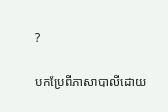?

បកប្រែពីភាសាបាលីដោយ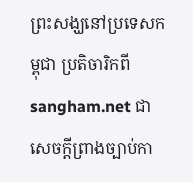ព្រះសង្ឃនៅប្រទេសកម្ពុជា ប្រតិចារិកពី sangham.net ជាសេចក្តីព្រាងច្បាប់កា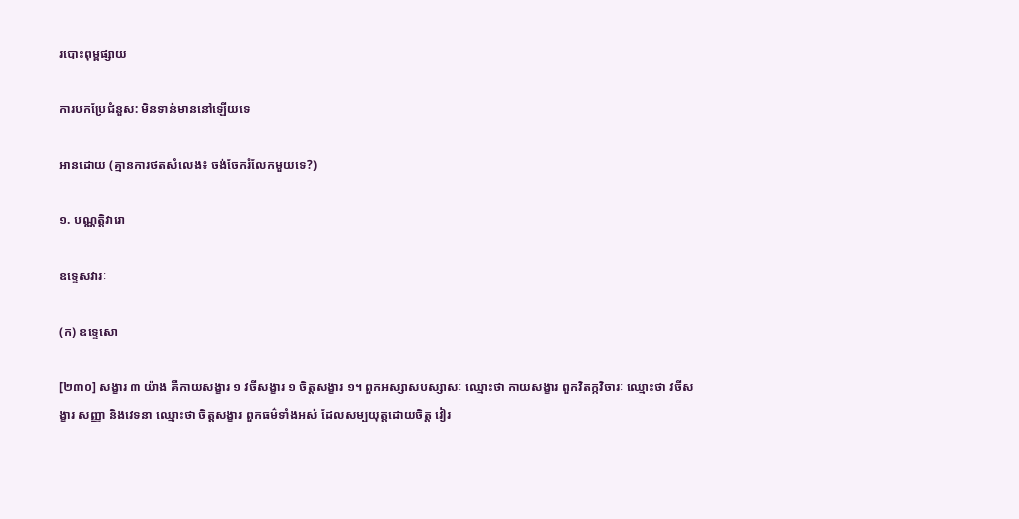របោះពុម្ពផ្សាយ

ការបកប្រែជំនួស: មិនទាន់មាននៅឡើយទេ

អានដោយ (គ្មានការថតសំលេង៖ ចង់ចែករំលែកមួយទេ?)

១. បណ្ណត្តិវារោ

ឧទ្ទេសវារៈ

(ក) ឧទ្ទេសោ

[២៣០] សង្ខារ ៣ យ៉ាង គឺកាយសង្ខារ ១ វចីសង្ខារ ១ ចិត្តសង្ខារ ១។ ពួកអស្សាសបស្សាសៈ ឈ្មោះថា កាយសង្ខារ ពួកវិតក្កវិចារៈ ឈ្មោះថា វចីសង្ខារ សញ្ញា និងវេទនា ឈ្មោះថា ចិត្តសង្ខារ ពួកធម៌ទាំងអស់ ដែលសម្បយុត្តដោយចិត្ត វៀរ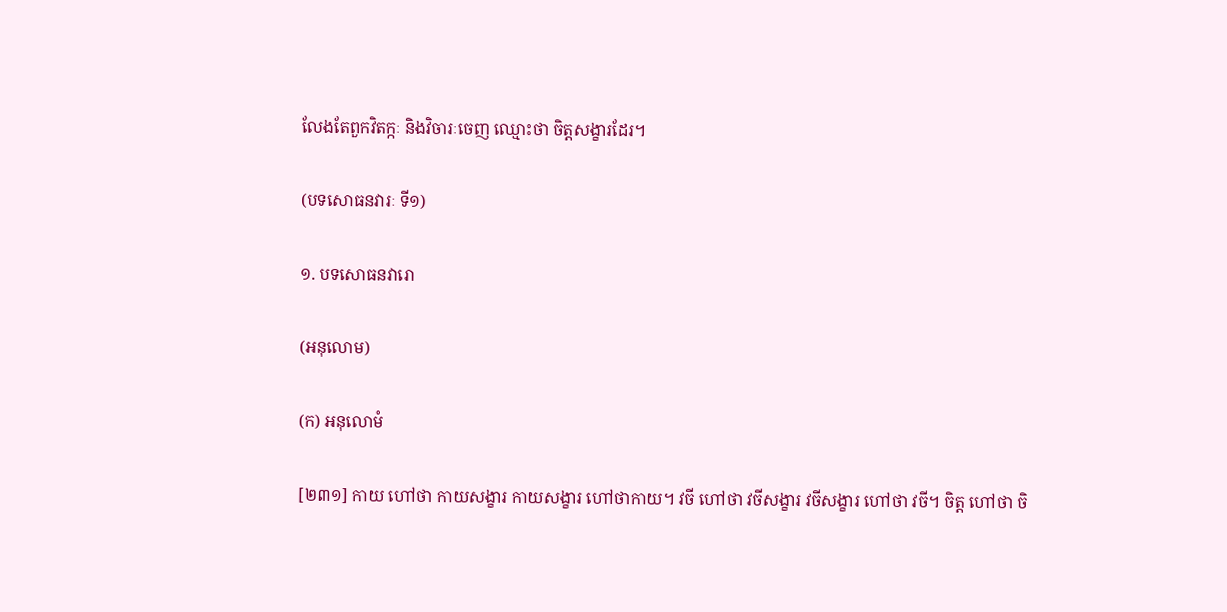លែងតែពួកវិតក្កៈ និងវិចារៈចេញ ឈ្មោះថា ចិត្តសង្ខារដែរ។

(បទសោធនវារៈ ទី១)

១. បទសោធនវារោ

(អនុលោម)

(ក) អនុលោមំ

[២៣១] កាយ ហៅថា កាយសង្ខារ កាយសង្ខារ ហៅថាកាយ។ វចី ហៅថា វចីសង្ខារ វចីសង្ខារ ហៅថា វចី។ ចិត្ត ហៅថា ចិ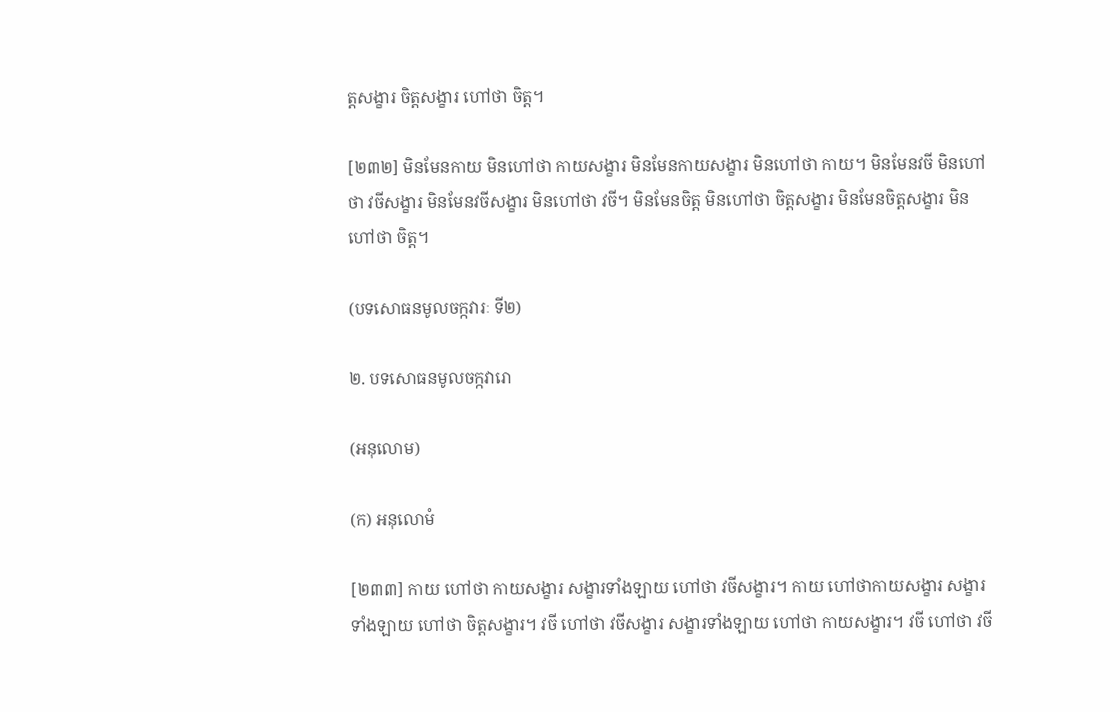ត្តសង្ខារ ចិត្តសង្ខារ ហៅថា ចិត្ត។

[២៣២] មិនមែនកាយ មិនហៅថា កាយសង្ខារ មិនមែនកាយសង្ខារ មិនហៅថា កាយ។ មិនមែនវចី មិនហៅថា វចីសង្ខារ មិនមែនវចីសង្ខារ មិនហៅថា វចី។ មិនមែនចិត្ត មិនហៅថា ចិត្តសង្ខារ មិនមែនចិត្តសង្ខារ មិនហៅថា ចិត្ត។

(បទសោធនមូលចក្កវារៈ ទី២)

២. បទសោធនមូលចក្កវារោ

(អនុលោម)

(ក) អនុលោមំ

[២៣៣] កាយ ហៅថា កាយសង្ខារ សង្ខារទាំងឡាយ ហៅថា វចីសង្ខារ។ កាយ ហៅថាកាយសង្ខារ សង្ខារទាំងឡាយ ហៅថា ចិត្តសង្ខារ។ វចី ហៅថា វចីសង្ខារ សង្ខារទាំងឡាយ ហៅថា កាយសង្ខារ។ វចី ហៅថា វចី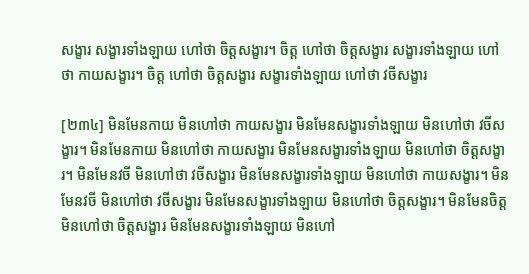សង្ខារ សង្ខារទាំងឡាយ ហៅថា ចិត្តសង្ខារ។ ចិត្ត ហៅថា ចិត្តសង្ខារ សង្ខារទាំងឡាយ ហៅថា កាយសង្ខារ។ ចិត្ត ហៅថា ចិត្តសង្ខារ សង្ខារទាំងឡាយ ហៅថា វចីសង្ខារ

[២៣៤] មិនមែនកាយ មិនហៅថា កាយសង្ខារ មិនមែនសង្ខារទាំងឡាយ មិនហៅថា វចីសង្ខារ។ មិនមែនកាយ មិនហៅថា កាយសង្ខារ មិនមែនសង្ខារទាំងឡាយ មិនហៅថា ចិត្តសង្ខារ។ មិនមែនវចី មិនហៅថា វចីសង្ខារ មិនមែនសង្ខារទាំងឡាយ មិនហៅថា កាយសង្ខារ។ មិនមែនវចី មិនហៅថា វចីសង្ខារ មិនមែនសង្ខារទាំងឡាយ មិនហៅថា ចិត្តសង្ខារ។ មិនមែនចិត្ត មិនហៅថា ចិត្តសង្ខារ មិនមែនសង្ខារទាំងឡាយ មិនហៅ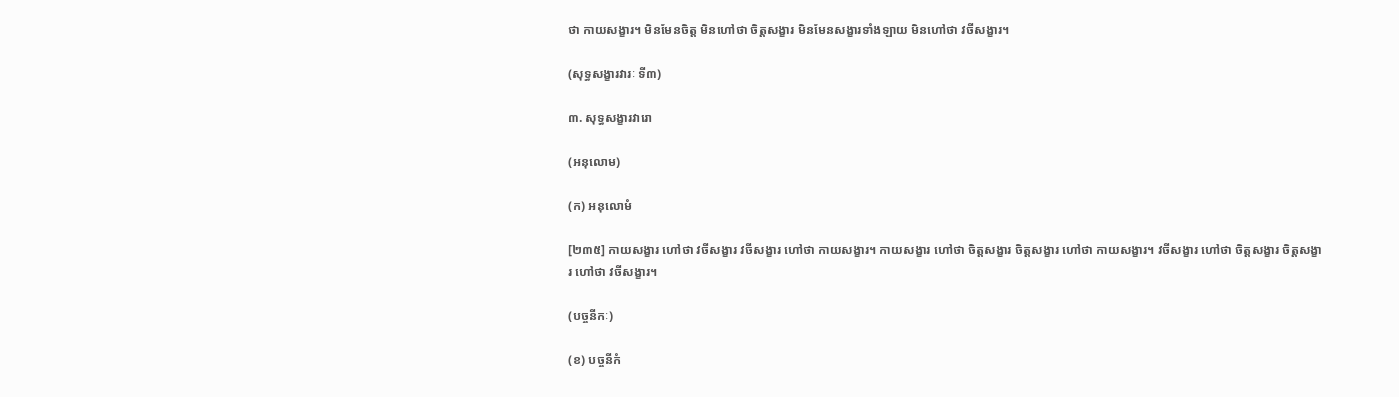ថា កាយសង្ខារ។ មិនមែនចិត្ត មិនហៅថា ចិត្តសង្ខារ មិនមែនសង្ខារទាំងឡាយ មិនហៅថា វចីសង្ខារ។

(សុទ្ធសង្ខារវារៈ ទី៣)

៣. សុទ្ធសង្ខារវារោ

(អនុលោម)

(ក) អនុលោមំ

[២៣៥] កាយសង្ខារ ហៅថា វចីសង្ខារ វចីសង្ខារ ហៅថា កាយសង្ខារ។ កាយសង្ខារ ហៅថា ចិត្តសង្ខារ ចិត្តសង្ខារ ហៅថា កាយសង្ខារ។ វចីសង្ខារ ហៅថា ចិត្តសង្ខារ ចិត្តសង្ខារ ហៅថា វចីសង្ខារ។

(បច្ចនីកៈ)

(ខ) បច្ចនីកំ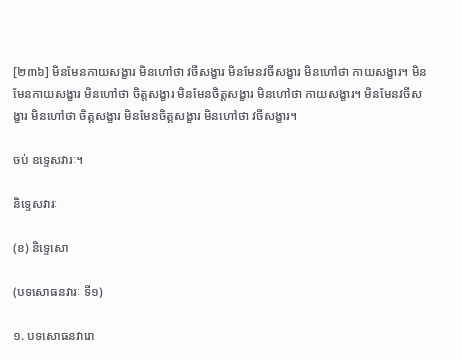[២៣៦] មិនមែនកាយសង្ខារ មិនហៅថា វចីសង្ខារ មិនមែនវចីសង្ខារ មិនហៅថា កាយសង្ខារ។ មិនមែនកាយសង្ខារ មិនហៅថា ចិត្តសង្ខារ មិនមែនចិត្តសង្ខារ មិនហៅថា កាយសង្ខារ។ មិនមែនវចីសង្ខារ មិនហៅថា ចិត្តសង្ខារ មិនមែនចិត្តសង្ខារ មិនហៅថា វចីសង្ខារ។

ចប់ ឧទ្ទេសវារៈ។

និទ្ទេសវារៈ

(ខ) និទ្ទេសោ

(បទសោធនវារៈ ទី១)

១. បទសោធនវារោ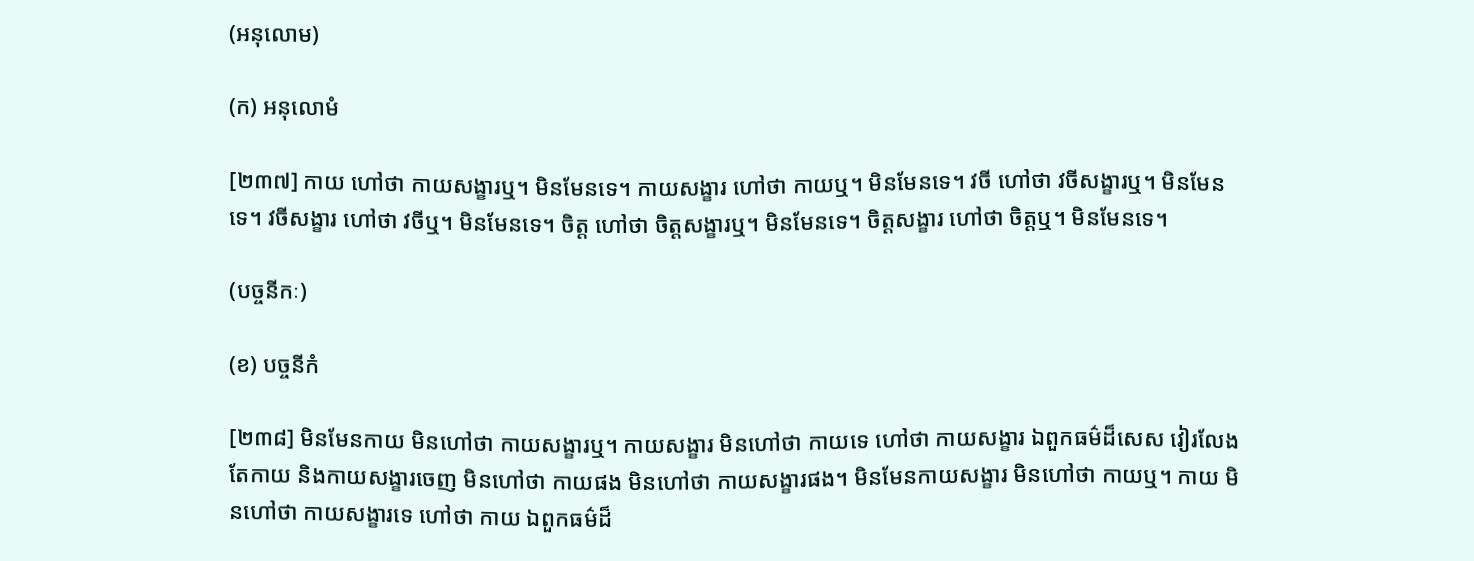(អនុលោម)

(ក) អនុលោមំ

[២៣៧] កាយ ហៅថា កាយសង្ខារឬ។ មិនមែនទេ។ កាយសង្ខារ ហៅថា កាយឬ។ មិនមែនទេ។ វចី ហៅថា វចីសង្ខារឬ។ មិនមែនទេ។ វចីសង្ខារ ហៅថា វចីឬ។ មិនមែនទេ។ ចិត្ត ហៅថា ចិត្តសង្ខារឬ។ មិនមែនទេ។ ចិត្តសង្ខារ ហៅថា ចិត្តឬ។ មិនមែនទេ។

(បច្ចនីកៈ)

(ខ) បច្ចនីកំ

[២៣៨] មិនមែនកាយ មិនហៅថា កាយសង្ខារឬ។ កាយសង្ខារ មិនហៅថា កាយទេ ហៅថា កាយសង្ខារ ឯពួកធម៌ដ៏សេស វៀរលែងតែកាយ និងកាយសង្ខារចេញ មិនហៅថា កាយផង មិនហៅថា កាយសង្ខារផង។ មិនមែនកាយសង្ខារ មិនហៅថា កាយឬ។ កាយ មិនហៅថា កាយសង្ខារទេ ហៅថា កាយ ឯពួកធម៌ដ៏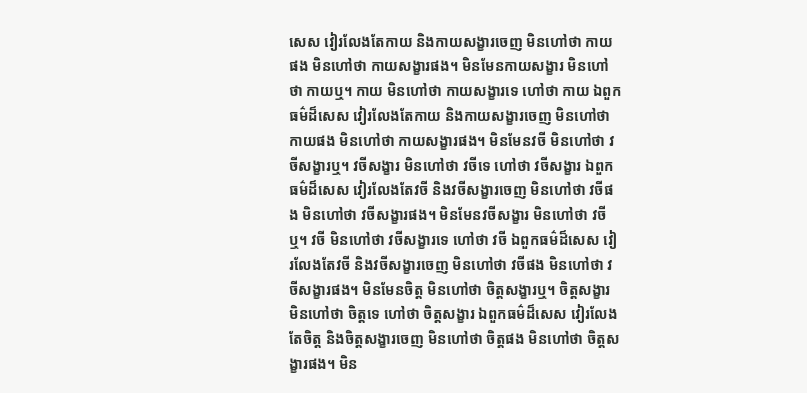សេស វៀរលែងតែកាយ និងកាយសង្ខារចេញ មិនហៅថា កាយផង មិនហៅថា កាយសង្ខារផង។ មិនមែនកាយសង្ខារ មិនហៅថា កាយឬ។ កាយ មិនហៅថា កាយសង្ខារទេ ហៅថា កាយ ឯពួកធម៌ដ៏សេស វៀរលែងតែកាយ និងកាយសង្ខារចេញ មិនហៅថា កាយផង មិនហៅថា កាយសង្ខារផង។ មិនមែនវចី មិនហៅថា វចីសង្ខារឬ។ វចីសង្ខារ មិនហៅថា វចីទេ ហៅថា វចីសង្ខារ ឯពួកធម៌ដ៏សេស វៀរលែងតែវចី និងវចីសង្ខារចេញ មិនហៅថា វចីផង មិនហៅថា វចីសង្ខារផង។ មិនមែនវចីសង្ខារ មិនហៅថា វចីឬ។ វចី មិនហៅថា វចីសង្ខារទេ ហៅថា វចី ឯពួកធម៌ដ៏សេស វៀរលែងតែវចី និងវចីសង្ខារចេញ មិនហៅថា វចីផង មិនហៅថា វចីសង្ខារផង។ មិនមែនចិត្ត មិនហៅថា ចិត្តសង្ខារឬ។ ចិត្តសង្ខារ មិនហៅថា ចិត្តទេ ហៅថា ចិត្តសង្ខារ ឯពួកធម៌ដ៏សេស វៀរលែងតែចិត្ត និងចិត្តសង្ខារចេញ មិនហៅថា ចិត្តផង មិនហៅថា ចិត្តសង្ខារផង។ មិន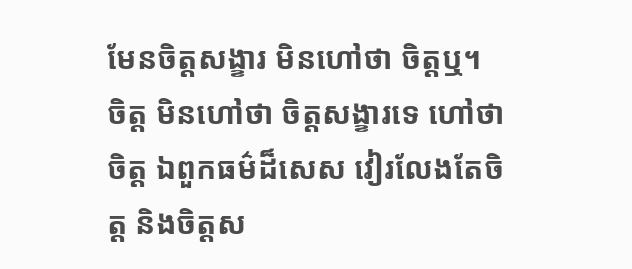មែនចិត្តសង្ខារ មិនហៅថា ចិត្តឬ។ ចិត្ត មិនហៅថា ចិត្តសង្ខារទេ ហៅថា ចិត្ត ឯពួកធម៌ដ៏សេស វៀរលែងតែចិត្ត និងចិត្តស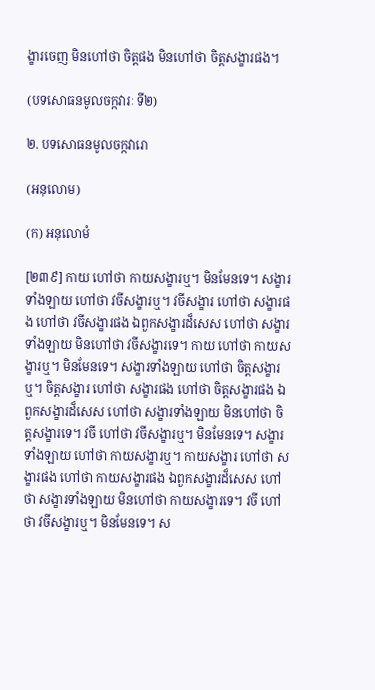ង្ខារចេញ មិនហៅថា ចិត្តផង មិនហៅថា ចិត្តសង្ខារផង។

(បទសោធនមូលចក្កវារៈ ទី២)

២. បទសោធនមូលចក្កវារោ

(អនុលោម)

(ក) អនុលោមំ

[២៣៩] កាយ ហៅថា កាយសង្ខារឬ។ មិនមែនទេ។ សង្ខារទាំងឡាយ ហៅថា វចីសង្ខារឬ។ វចីសង្ខារ ហៅថា សង្ខារផង ហៅថា វចីសង្ខារផង ឯពួកសង្ខារដ៏សេស ហៅថា សង្ខារទាំងឡាយ មិនហៅថា វចីសង្ខារទេ។ កាយ ហៅថា កាយសង្ខារឬ។ មិនមែនទេ។ សង្ខារទាំងឡាយ ហៅថា ចិត្តសង្ខារឬ។ ចិត្តសង្ខារ ហៅថា សង្ខារផង ហៅថា ចិត្តសង្ខារផង ឯពួកសង្ខារដ៏សេស ហៅថា សង្ខារទាំងឡាយ មិនហៅថា ចិត្តសង្ខារទេ។ វចី ហៅថា វចីសង្ខារឬ។ មិនមែនទេ។ សង្ខារទាំងឡាយ ហៅថា កាយសង្ខារឬ។ កាយសង្ខារ ហៅថា សង្ខារផង ហៅថា កាយសង្ខារផង ឯពួកសង្ខារដ៏សេស ហៅថា សង្ខារទាំងឡាយ មិនហៅថា កាយសង្ខារទេ។ វចី ហៅថា វចីសង្ខារឬ។ មិនមែនទេ។ ស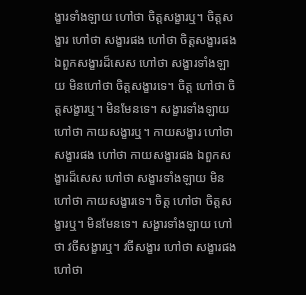ង្ខារទាំងឡាយ ហៅថា ចិត្តសង្ខារឬ។ ចិត្តសង្ខារ ហៅថា សង្ខារផង ហៅថា ចិត្តសង្ខារផង ឯពួកសង្ខារដ៏សេស ហៅថា សង្ខារទាំងឡាយ មិនហៅថា ចិត្តសង្ខារទេ។ ចិត្ត ហៅថា ចិត្តសង្ខារឬ។ មិនមែនទេ។ សង្ខារទាំងឡាយ ហៅថា កាយសង្ខារឬ។ កាយសង្ខារ ហៅថា សង្ខារផង ហៅថា កាយសង្ខារផង ឯពួកសង្ខារដ៏សេស ហៅថា សង្ខារទាំងឡាយ មិនហៅថា កាយសង្ខារទេ។ ចិត្ត ហៅថា ចិត្តសង្ខារឬ។ មិនមែនទេ។ សង្ខារទាំងឡាយ ហៅថា វចីសង្ខារឬ។ វចីសង្ខារ ហៅថា សង្ខារផង ហៅថា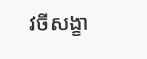វចីសង្ខា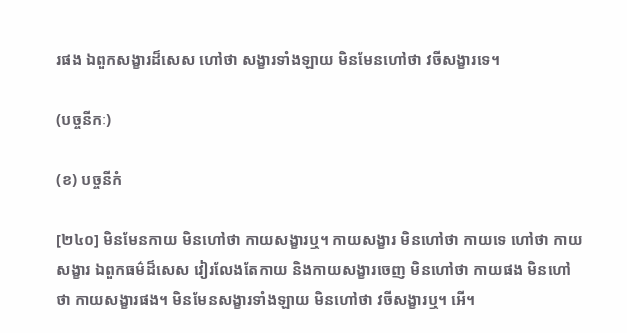រផង ឯពួកសង្ខារដ៏សេស ហៅថា សង្ខារទាំងឡាយ មិនមែនហៅថា វចីសង្ខារទេ។

(បច្ចនីកៈ)

(ខ) បច្ចនីកំ

[២៤០] មិនមែនកាយ មិនហៅថា កាយសង្ខារឬ។ កាយសង្ខារ មិនហៅថា កាយទេ ហៅថា កាយសង្ខារ ឯពួកធម៌ដ៏សេស វៀរលែងតែកាយ និងកាយសង្ខារចេញ មិនហៅថា កាយផង មិនហៅថា កាយសង្ខារផង។ មិនមែនសង្ខារទាំងឡាយ មិនហៅថា វចីសង្ខារឬ។ អើ។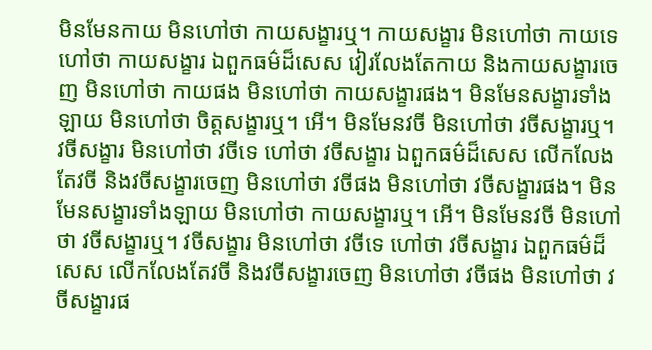មិនមែនកាយ មិនហៅថា កាយសង្ខារឬ។ កាយសង្ខារ មិនហៅថា កាយទេ ហៅថា កាយសង្ខារ ឯពួកធម៌ដ៏សេស វៀរលែងតែកាយ និងកាយសង្ខារចេញ មិនហៅថា កាយផង មិនហៅថា កាយសង្ខារផង។ មិនមែនសង្ខារទាំងឡាយ មិនហៅថា ចិត្តសង្ខារឬ។ អើ។ មិនមែនវចី មិនហៅថា វចីសង្ខារឬ។ វចីសង្ខារ មិនហៅថា វចីទេ ហៅថា វចីសង្ខារ ឯពួកធម៌ដ៏សេស លើកលែងតែវចី និងវចីសង្ខារចេញ មិនហៅថា វចីផង មិនហៅថា វចីសង្ខារផង។ មិនមែនសង្ខារទាំងឡាយ មិនហៅថា កាយសង្ខារឬ។ អើ។ មិនមែនវចី មិនហៅថា វចីសង្ខារឬ។ វចីសង្ខារ មិនហៅថា វចីទេ ហៅថា វចីសង្ខារ ឯពួកធម៌ដ៏សេស លើកលែងតែវចី និងវចីសង្ខារចេញ មិនហៅថា វចីផង មិនហៅថា វចីសង្ខារផ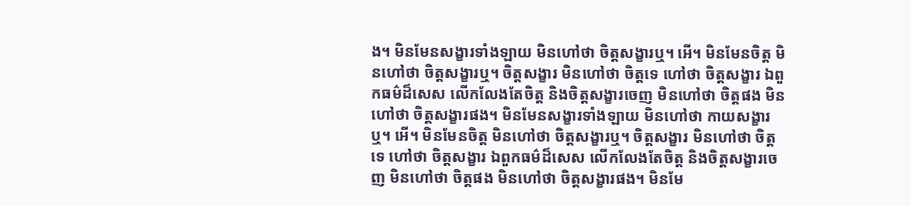ង។ មិនមែនសង្ខារទាំងឡាយ មិនហៅថា ចិត្តសង្ខារឬ។ អើ។ មិនមែនចិត្ត មិនហៅថា ចិត្តសង្ខារឬ។ ចិត្តសង្ខារ មិនហៅថា ចិត្តទេ ហៅថា ចិត្តសង្ខារ ឯពួកធម៌ដ៏សេស លើកលែងតែចិត្ត និងចិត្តសង្ខារចេញ មិនហៅថា ចិត្តផង មិនហៅថា ចិត្តសង្ខារផង។ មិនមែនសង្ខារទាំងឡាយ មិនហៅថា កាយសង្ខារឬ។ អើ។ មិនមែនចិត្ត មិនហៅថា ចិត្តសង្ខារឬ។ ចិត្តសង្ខារ មិនហៅថា ចិត្តទេ ហៅថា ចិត្តសង្ខារ ឯពួកធម៌ដ៏សេស លើកលែងតែចិត្ត និងចិត្តសង្ខារចេញ មិនហៅថា ចិត្តផង មិនហៅថា ចិត្តសង្ខារផង។ មិនមែ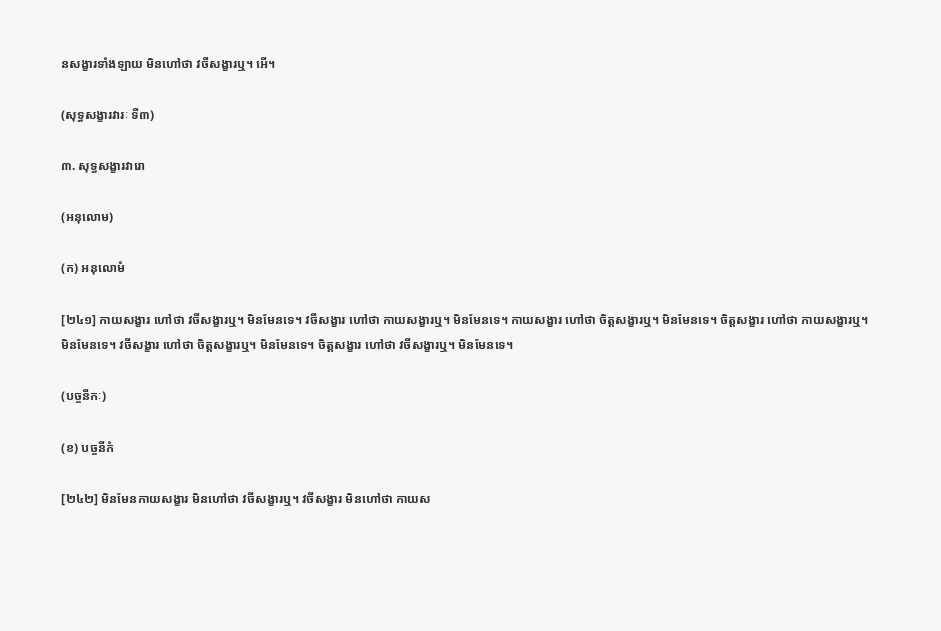នសង្ខារទាំងឡាយ មិនហៅថា វចីសង្ខារឬ។ អើ។

(សុទ្ធសង្ខារវារៈ ទី៣)

៣. សុទ្ធសង្ខារវារោ

(អនុលោម)

(ក) អនុលោមំ

[២៤១] កាយសង្ខារ ហៅថា វចីសង្ខារឬ។ មិនមែនទេ។ វចីសង្ខារ ហៅថា កាយសង្ខារឬ។ មិនមែនទេ។ កាយសង្ខារ ហៅថា ចិត្តសង្ខារឬ។ មិនមែនទេ។ ចិត្តសង្ខារ ហៅថា កាយសង្ខារឬ។ មិនមែនទេ។ វចីសង្ខារ ហៅថា ចិត្តសង្ខារឬ។ មិនមែនទេ។ ចិត្តសង្ខារ ហៅថា វចីសង្ខារឬ។ មិនមែនទេ។

(បច្ចនីកៈ)

(ខ) បច្ចនីកំ

[២៤២] មិនមែនកាយសង្ខារ មិនហៅថា វចីសង្ខារឬ។ វចីសង្ខារ មិនហៅថា កាយស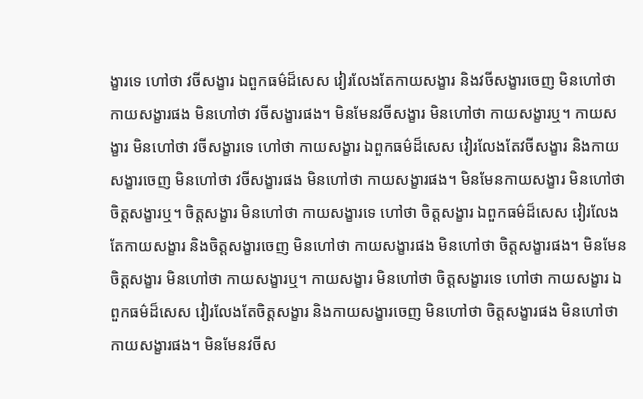ង្ខារទេ ហៅថា វចីសង្ខារ ឯពួកធម៌ដ៏សេស វៀរលែងតែកាយសង្ខារ និងវចីសង្ខារចេញ មិនហៅថា កាយសង្ខារផង មិនហៅថា វចីសង្ខារផង។ មិនមែនវចីសង្ខារ មិនហៅថា កាយសង្ខារឬ។ កាយសង្ខារ មិនហៅថា វចីសង្ខារទេ ហៅថា កាយសង្ខារ ឯពួកធម៌ដ៏សេស វៀរលែងតែវចីសង្ខារ និងកាយសង្ខារចេញ មិនហៅថា វចីសង្ខារផង មិនហៅថា កាយសង្ខារផង។ មិនមែនកាយសង្ខារ មិនហៅថា ចិត្តសង្ខារឬ។ ចិត្តសង្ខារ មិនហៅថា កាយសង្ខារទេ ហៅថា ចិត្តសង្ខារ ឯពួកធម៌ដ៏សេស វៀរលែងតែកាយសង្ខារ និងចិត្តសង្ខារចេញ មិនហៅថា កាយសង្ខារផង មិនហៅថា ចិត្តសង្ខារផង។ មិនមែនចិត្តសង្ខារ មិនហៅថា កាយសង្ខារឬ។ កាយសង្ខារ មិនហៅថា ចិត្តសង្ខារទេ ហៅថា កាយសង្ខារ ឯពួកធម៌ដ៏សេស វៀរលែងតែចិត្តសង្ខារ និងកាយសង្ខារចេញ មិនហៅថា ចិត្តសង្ខារផង មិនហៅថា កាយសង្ខារផង។ មិនមែនវចីស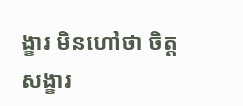ង្ខារ មិនហៅថា ចិត្តសង្ខារ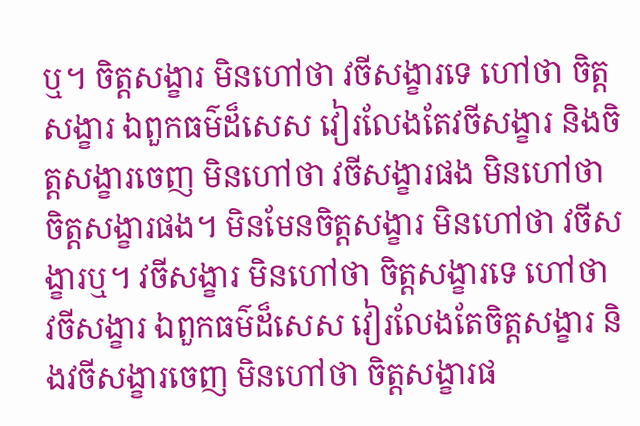ឬ។ ចិត្តសង្ខារ មិនហៅថា វចីសង្ខារទេ ហៅថា ចិត្តសង្ខារ ឯពួកធម៌ដ៏សេស វៀរលែងតែវចីសង្ខារ និងចិត្តសង្ខារចេញ មិនហៅថា វចីសង្ខារផង មិនហៅថា ចិត្តសង្ខារផង។ មិនមែនចិត្តសង្ខារ មិនហៅថា វចីសង្ខារឬ។ វចីសង្ខារ មិនហៅថា ចិត្តសង្ខារទេ ហៅថា វចីសង្ខារ ឯពួកធម៌ដ៏សេស វៀរលែងតែចិត្តសង្ខារ និងវចីសង្ខារចេញ មិនហៅថា ចិត្តសង្ខារផ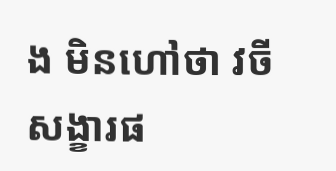ង មិនហៅថា វចីសង្ខារផ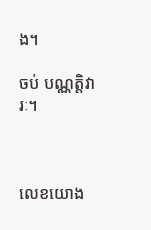ង។

ចប់ បណ្ណតិ្តវារៈ។



លេខយោង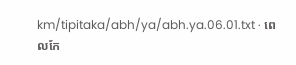km/tipitaka/abh/ya/abh.ya.06.01.txt · ពេលកែ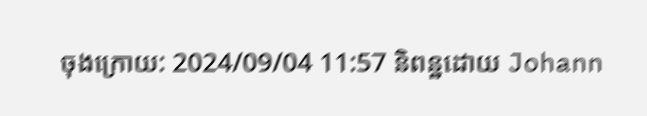ចុងក្រោយ: 2024/09/04 11:57 និពន្ឋដោយ Johann